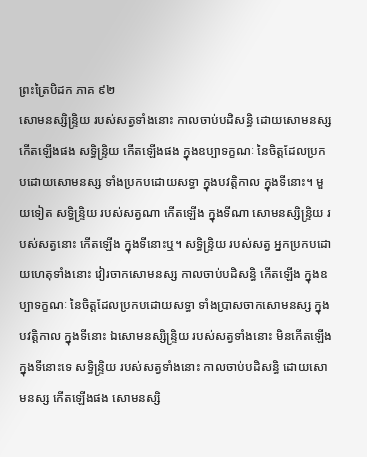ព្រះត្រៃបិដក ភាគ ៩២
សោមនស្សិន្ទ្រិយ របស់សត្វទាំងនោះ កាលចាប់បដិសន្ធិ ដោយសោមនស្ស កើតឡើងផង សទ្ធិន្ទ្រិយ កើតឡើងផង ក្នុងឧប្បាទក្ខណៈ នៃចិត្តដែលប្រកបដោយសោមនស្ស ទាំងប្រកបដោយសទ្ធា ក្នុងបវត្តិកាល ក្នុងទីនោះ។ មួយទៀត សទ្ធិន្ទ្រិយ របស់សត្វណា កើតឡើង ក្នុងទីណា សោមនស្សិន្ទ្រិយ របស់សត្វនោះ កើតឡើង ក្នុងទីនោះឬ។ សទ្ធិន្ទ្រិយ របស់សត្វ អ្នកប្រកបដោយហេតុទាំងនោះ វៀរចាកសោមនស្ស កាលចាប់បដិសន្ធិ កើតឡើង ក្នុងឧប្បាទក្ខណៈ នៃចិត្តដែលប្រកបដោយសទ្ធា ទាំងប្រាសចាកសោមនស្ស ក្នុងបវត្តិកាល ក្នុងទីនោះ ឯសោមនស្សិន្ទ្រិយ របស់សត្វទាំងនោះ មិនកើតឡើង ក្នុងទីនោះទេ សទ្ធិន្ទ្រិយ របស់សត្វទាំងនោះ កាលចាប់បដិសន្ធិ ដោយសោមនស្ស កើតឡើងផង សោមនស្សិ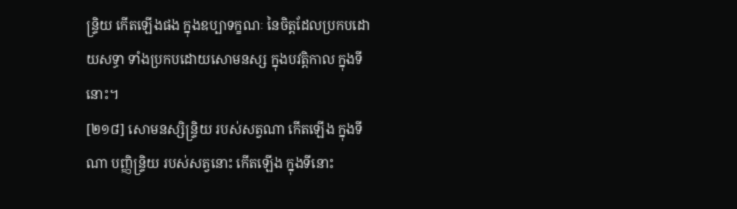ន្ទ្រិយ កើតឡើងផង ក្នុងឧប្បាទក្ខណៈ នៃចិត្តដែលប្រកបដោយសទ្ធា ទាំងប្រកបដោយសោមនស្ស ក្នុងបវត្តិកាល ក្នុងទីនោះ។
[២១៨] សោមនស្សិន្ទ្រិយ របស់សត្វណា កើតឡើង ក្នុងទីណា បញ្ញិន្ទ្រិយ របស់សត្វនោះ កើតឡើង ក្នុងទីនោះ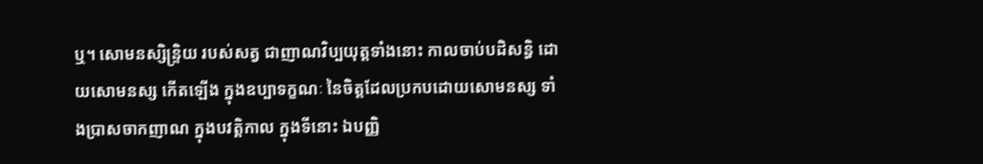ឬ។ សោមនស្សិន្ទ្រិយ របស់សត្វ ជាញាណវិប្បយុត្តទាំងនោះ កាលចាប់បដិសន្ធិ ដោយសោមនស្ស កើតឡើង ក្នុងឧប្បាទក្ខណៈ នៃចិត្តដែលប្រកបដោយសោមនស្ស ទាំងប្រាសចាកញាណ ក្នុងបវត្តិកាល ក្នុងទីនោះ ឯបញ្ញិ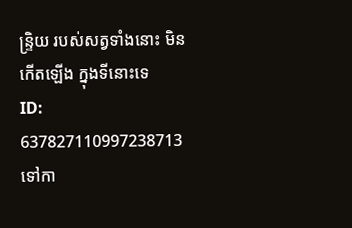ន្ទ្រិយ របស់សត្វទាំងនោះ មិនកើតឡើង ក្នុងទីនោះទេ
ID: 637827110997238713
ទៅកា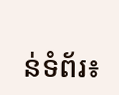ន់ទំព័រ៖